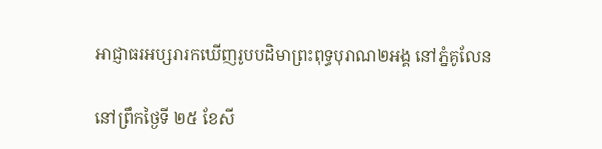អាជ្ញាធរអប្សរារកឃើញរូបបដិមាព្រះពុទ្ធបុរាណ២អង្គ នៅភ្នំគូលែន

នៅព្រឹកថ្ងៃទី ២៥ ខែសី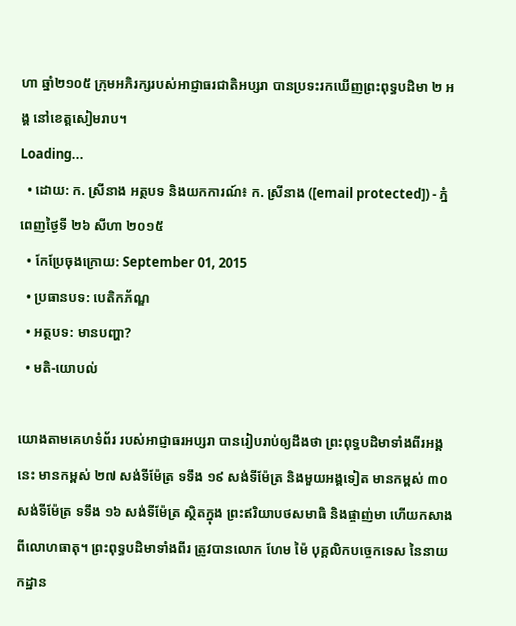ហា ឆ្នាំ២១០៥ ក្រុមអភិរក្សរបស់អាជ្ញាធរជាតិអប្សរា បានប្រទះរកឃើញព្រះពុទ្ធបដិមា ២ អង្គ នៅខេត្តសៀមរាប។
Loading...
  • ដោយ: ក. ស្រីនាង អត្ថបទ និងយកការណ៍៖ ក. ស្រីនាង ([email protected]) - ភ្នំពេញថ្ងៃទី ២៦ សីហា ២០១៥
  • កែប្រែចុងក្រោយ: September 01, 2015
  • ប្រធានបទ: បេតិកភ័ណ្ឌ
  • អត្ថបទ: មានបញ្ហា?
  • មតិ-យោបល់

យោងតាមគេហទំព័រ របស់អាជ្ញាធរអប្សរា បានរៀបរាប់ឲ្យដឹងថា ព្រះពុទ្ធបដិមាទាំងពីរអង្គនេះ មានកម្ពស់ ២៧ សង់ទីម៉ែត្រ ទទឹង ១៩ សង់ទីម៉ែត្រ និងមួយអង្គទៀត មានកម្ពស់ ៣០សង់ទីម៉ែត្រ ទទឹង ១៦ សង់ទីម៉ែត្រ ស្ថិតក្នុង ព្រះឥរិយាបថសមាធិ និងផ្ចាញ់មា ហើយកសាងពីលោហធាតុ។ ព្រះពុទ្ធបដិមាទាំងពីរ ត្រូវបានលោក ហែម ម៉ៃ បុគ្គលិកបច្ចេកទេស នៃនាយកដ្ឋាន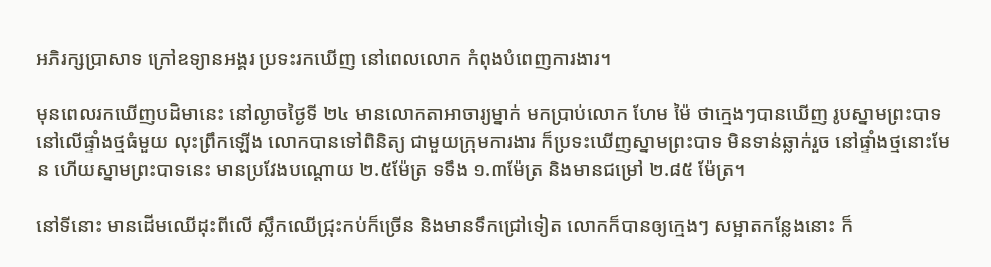អភិរក្សប្រាសាទ ក្រៅឧទ្យានអង្គរ ប្រទះរកឃើញ នៅពេលលោក កំពុងបំពេញការងារ។

មុនពេលរកឃើញបដិមានេះ នៅល្ងាចថ្ងៃទី ២៤ មានលោកតាអាចារ្យម្នាក់ មកប្រាប់លោក ហែម ម៉ៃ ថាក្មេងៗបានឃើញ រូបស្នាមព្រះបាទ នៅលើផ្ទាំងថ្មធំមួយ លុះព្រឹកឡើង លោកបានទៅពិនិត្យ ជាមួយក្រុមការងារ ក៏ប្រទះឃើញស្នាមព្រះបាទ មិនទាន់ឆ្លាក់រួច នៅផ្ទាំងថ្មនោះមែន ហើយស្នាមព្រះបាទនេះ មានប្រវែងបណ្តោយ ២.៥ម៉ែត្រ ទទឹង ១.៣ម៉ែត្រ និងមានជម្រៅ ២.៨៥ ម៉ែត្រ។

នៅទីនោះ មានដើមឈើដុះពីលើ ស្លឹកឈើជ្រុះកប់ក៏ច្រើន និងមានទឹកជ្រៅទៀត លោកក៏បានឲ្យក្មេងៗ សម្អាតកន្លែងនោះ ក៏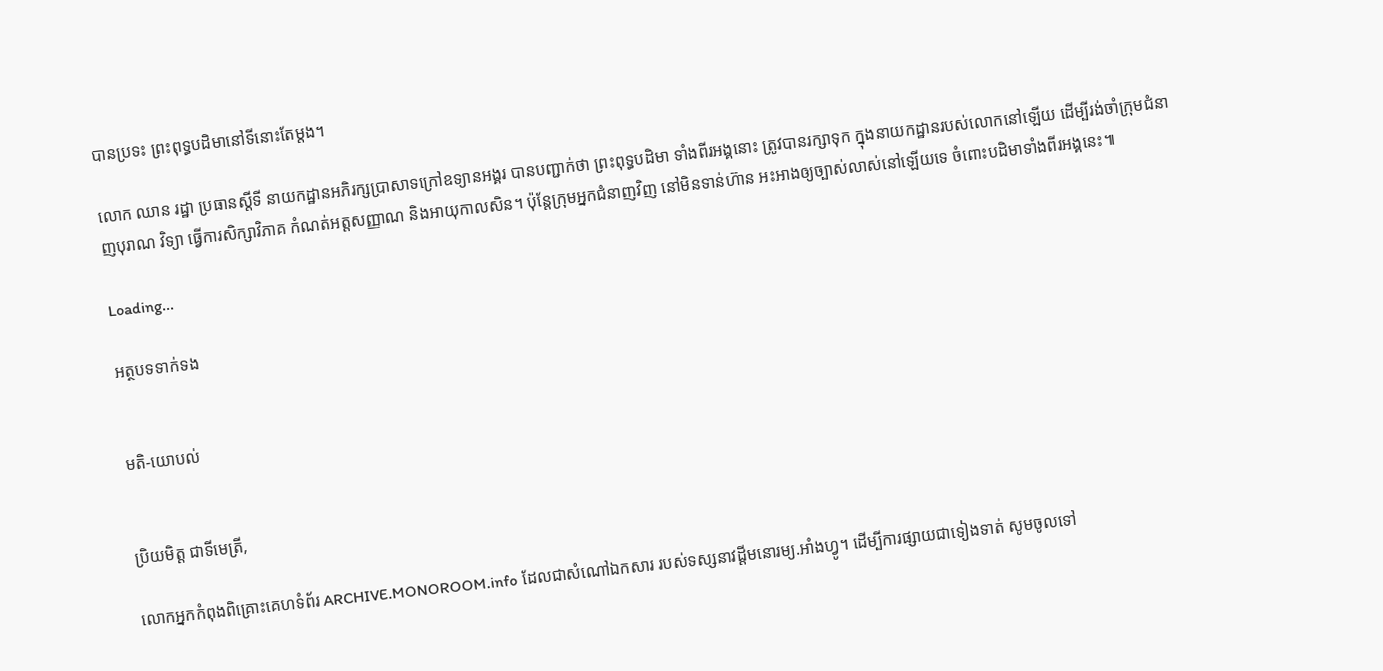បានប្រទះ ព្រះពុទ្ធបដិមានៅទីនោះតែម្តង។

លោក ឈាន រដ្ឋា ប្រធានស្តីទី នាយកដ្ឋានអភិរក្សប្រាសាទក្រៅឧទ្យានអង្គរ បានបញ្ជាក់ថា ព្រះពុទ្ធបដិមា ទាំងពីរអង្គនោះ ត្រូវបានរក្សាទុក ក្នុងនាយកដ្ឋានរបស់លោកនៅឡើយ ដើម្បីរង់ចាំក្រុមជំនាញបុរាណ វិទ្យា ធ្វើការសិក្សាវិភាគ កំណត់អត្តសញ្ញាណ និងអាយុកាលសិន។ ប៉ុន្តែក្រុមអ្នកជំនាញវិញ នៅមិនទាន់ហ៊ាន អះអាងឲ្យច្បាស់លាស់នៅឡើយទេ ចំពោះបដិមាទាំងពីរអង្គនេះ៕

Loading...

អត្ថបទទាក់ទង


មតិ-យោបល់


ប្រិយមិត្ត ជាទីមេត្រី,

លោកអ្នកកំពុងពិគ្រោះគេហទំព័រ ARCHIVE.MONOROOM.info ដែលជាសំណៅឯកសារ របស់ទស្សនាវដ្ដីមនោរម្យ.អាំងហ្វូ។ ដើម្បីការផ្សាយជាទៀងទាត់ សូមចូលទៅ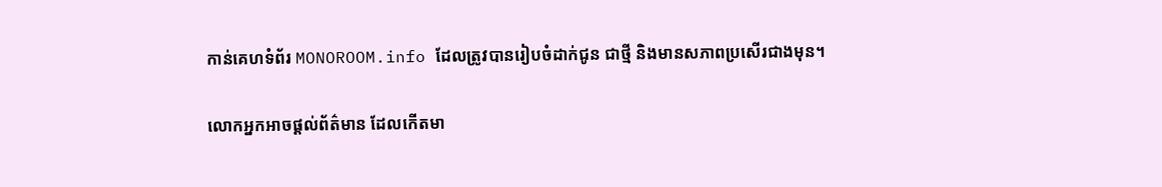កាន់គេហទំព័រ MONOROOM.info ដែលត្រូវបានរៀបចំដាក់ជូន ជាថ្មី និងមានសភាពប្រសើរជាងមុន។

លោកអ្នកអាចផ្ដល់ព័ត៌មាន ដែលកើតមា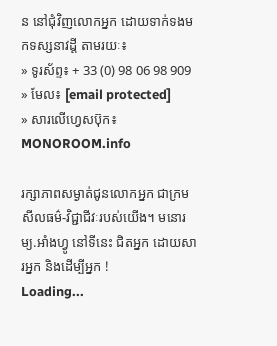ន នៅជុំវិញលោកអ្នក ដោយទាក់ទងមកទស្សនាវដ្ដី តាមរយៈ៖
» ទូរស័ព្ទ៖ + 33 (0) 98 06 98 909
» មែល៖ [email protected]
» សារលើហ្វេសប៊ុក៖ MONOROOM.info

រក្សាភាពសម្ងាត់ជូនលោកអ្នក ជាក្រមសីលធម៌-វិជ្ជាជីវៈរបស់យើង។ មនោរម្យ.អាំងហ្វូ នៅទីនេះ ជិតអ្នក ដោយសារអ្នក និងដើម្បីអ្នក !
Loading...